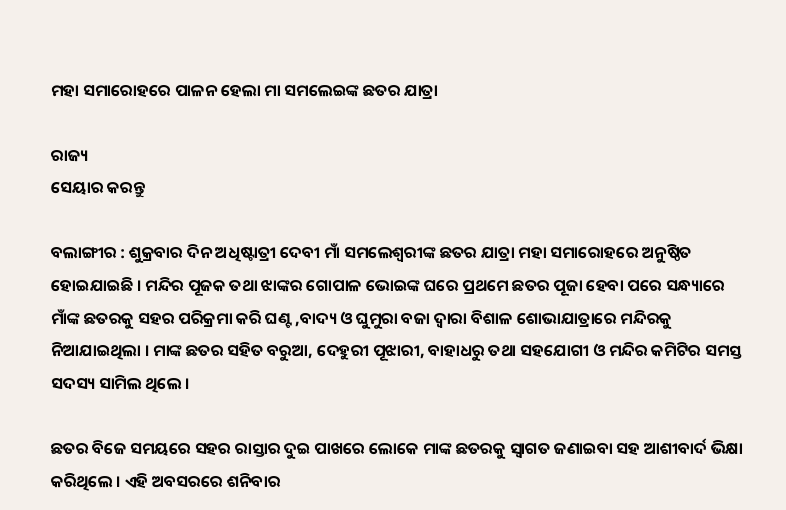ମହା ସମାରୋହରେ ପାଳନ ହେଲା ମା ସମଲେଇଙ୍କ ଛତର ଯାତ୍ରା

ରାଜ୍ୟ
ସେୟାର କରନ୍ତୁ

ବଲାଙ୍ଗୀର : ଶୁକ୍ରବାର ଦିନ ଅଧିଷ୍ଟାତ୍ରୀ ଦେବୀ ମାଁ ସମଲେଶ୍ବରୀଙ୍କ ଛତର ଯାତ୍ରା ମହା ସମାରୋହରେ ଅନୁଷ୍ଠିତ ହୋଇଯାଇଛି । ମନ୍ଦିର ପୂଜକ ତଥା ଝାଙ୍କର ଗୋପାଳ ଭୋଇଙ୍କ ଘରେ ପ୍ରଥମେ ଛତର ପୂଜା ହେବା ପରେ ସନ୍ଧ୍ୟାରେ ମାଁଙ୍କ ଛତରକୁ ସହର ପରିକ୍ରମା କରି ଘଣ୍ଟ ,ବାଦ୍ୟ ଓ ଘୁମୁରା ବଜା ଦ୍ବାରା ବିଶାଳ ଶୋଭାଯାତ୍ରାରେ ମନ୍ଦିରକୁ ନିଆଯାଇଥିଲା । ମାଙ୍କ ଛତର ସହିତ ବରୁଆ, ଦେହୁରୀ ପୂଝାରୀ, ବାହାଧରୁ ତଥା ସହଯୋଗୀ ଓ ମନ୍ଦିର କମିଟିର ସମସ୍ତ ସଦସ୍ୟ ସାମିଲ ଥିଲେ ।

ଛତର ବିଜେ ସମୟରେ ସହର ରାସ୍ତାର ଦୁଇ ପାଖରେ ଲୋକେ ମାଙ୍କ ଛତରକୁ ସ୍ବାଗତ ଜଣାଇବା ସହ ଆଶୀବାର୍ଦ ଭିକ୍ଷା କରିଥିଲେ । ଏହି ଅବସରରେ ଶନିବାର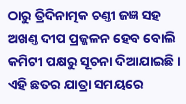ଠାରୁ ତ୍ରିଦିନାତ୍ମକ ଚଣ୍ତୀ ଜଜ୍ଞ ସହ ଅଖଣ୍ତ ଦୀପ ପ୍ରଜ୍ଜଳନ ହେବ ବୋଲି କମିଟୀ ପକ୍ଷରୁ ସୂଚନା ଦିଆଯାଇଛି । ଏହି ଛତର ଯାତ୍ରା ସମୟରେ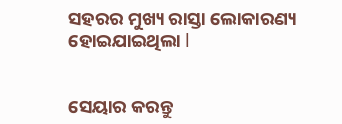ସହରର ମୁଖ୍ୟ ରାସ୍ତା ଲୋକାରଣ୍ୟ ହୋଇଯାଇଥିଲା l


ସେୟାର କରନ୍ତୁ